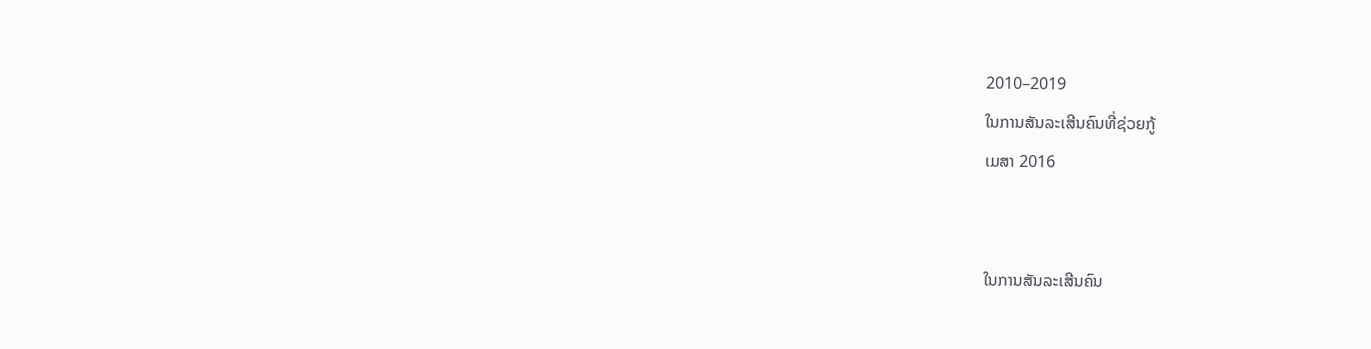2010–2019
ໃນການສັນລະເສີນຄົນທີ່ຊ່ວຍກູ້
ເມສາ 2016


ໃນການສັນລະເສີນຄົນ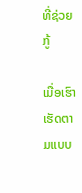ທີ່ຊ່ວຍກູ້

ເມື່ອເຮົາເຮັດຕາມແບບ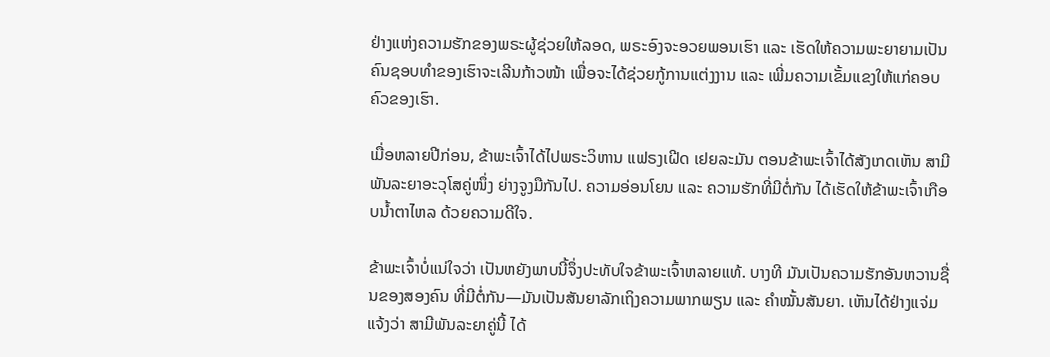ຢ່າງແຫ່ງຄວາມຮັກຂອງພຣະຜູ້ຊ່ວຍໃຫ້ລອດ, ພຣະອົງຈະອວຍພອນເຮົາ ແລະ ເຮັດໃຫ້ຄວາມພະຍາຍາມເປັນຄົນຊອບທຳຂອງເຮົາຈະເລີນກ້າວໜ້າ ເພື່ອຈະໄດ້ຊ່ວຍກູ້ການແຕ່ງງານ ແລະ ເພີ່ມຄວາມເຂັ້ມແຂງໃຫ້ແກ່ຄອບຄົວຂອງເຮົາ.

ເມື່ອຫລາຍປີກ່ອນ, ຂ້າພະເຈົ້າໄດ້ໄປພຣະວິຫານ ແຟຣງເຝີດ ເຢຍລະມັນ ຕອນຂ້າພະເຈົ້າໄດ້ສັງເກດເຫັນ ສາມີພັນລະຍາອະວຸໂສຄູ່ໜຶ່ງ ຍ່າງຈູງມືກັນໄປ. ຄວາມອ່ອນໂຍນ ແລະ ຄວາມຮັກທີ່ມີຕໍ່ກັນ ໄດ້ເຮັດໃຫ້ຂ້າພະເຈົ້າເກືອບນ້ຳຕາໄຫລ ດ້ວຍຄວາມດີໃຈ.

ຂ້າພະເຈົ້າບໍ່ແນ່ໃຈວ່າ ເປັນຫຍັງພາບນີ້ຈຶ່ງປະທັບໃຈຂ້າພະເຈົ້າຫລາຍແທ້. ບາງທີ ມັນເປັນຄວາມຮັກອັນຫວານຊື່ນຂອງສອງຄົນ ທີ່ມີຕໍ່ກັນ—ມັນເປັນສັນຍາລັກເຖິງຄວາມພາກພຽນ ແລະ ຄຳໝັ້ນສັນຍາ. ເຫັນໄດ້ຢ່າງແຈ່ມແຈ້ງວ່າ ສາມີພັນລະຍາຄູ່ນີ້ ໄດ້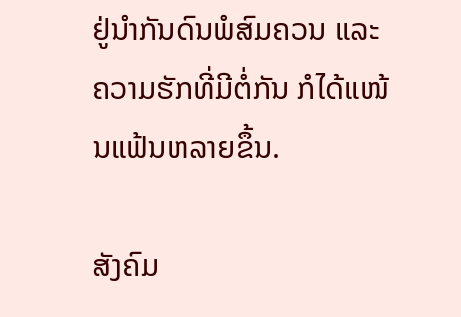ຢູ່ນຳກັນດົນພໍສົມຄວນ ແລະ ຄວາມຮັກທີ່ມີຕໍ່ກັນ ກໍໄດ້ແໜ້ນແຟ້ນຫລາຍຂຶ້ນ.

ສັງຄົມ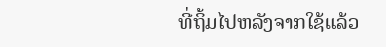ທີ່ຖິ້ມໄປຫລັງຈາກໃຊ້ແລ້ວ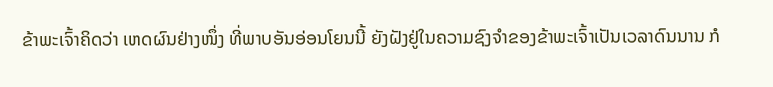ຂ້າພະເຈົ້າຄິດວ່າ ເຫດຜົນຢ່າງໜຶ່ງ ທີ່ພາບອັນອ່ອນໂຍນນີ້ ຍັງຝັງຢູ່ໃນຄວາມຊົງຈຳຂອງຂ້າພະເຈົ້າເປັນເວລາດົນນານ ກໍ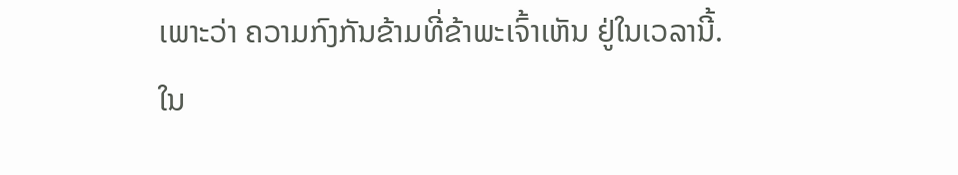ເພາະວ່າ ຄວາມກົງກັນຂ້າມທີ່ຂ້າພະເຈົ້າເຫັນ ຢູ່ໃນເວລານີ້. ໃນ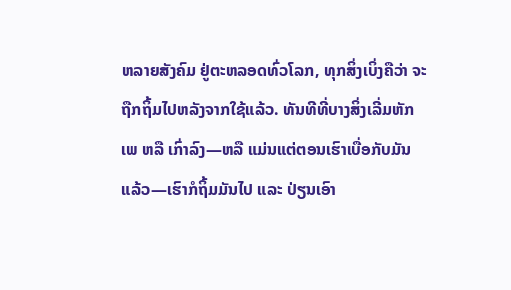ຫລາຍສັງຄົມ ຢູ່ຕະຫລອດທົ່ວໂລກ, ທຸກສິ່ງເບິ່ງຄືວ່າ ຈະຖືກຖິ້ມໄປຫລັງຈາກໃຊ້ແລ້ວ. ທັນທີທີ່ບາງສິ່ງເລີ່ມຫັກເພ ຫລື ເກົ່າລົງ—ຫລື ແມ່ນແຕ່ຕອນເຮົາເບື່ອກັບມັນແລ້ວ—ເຮົາກໍຖິ້ມມັນໄປ ແລະ ປ່ຽນເອົາ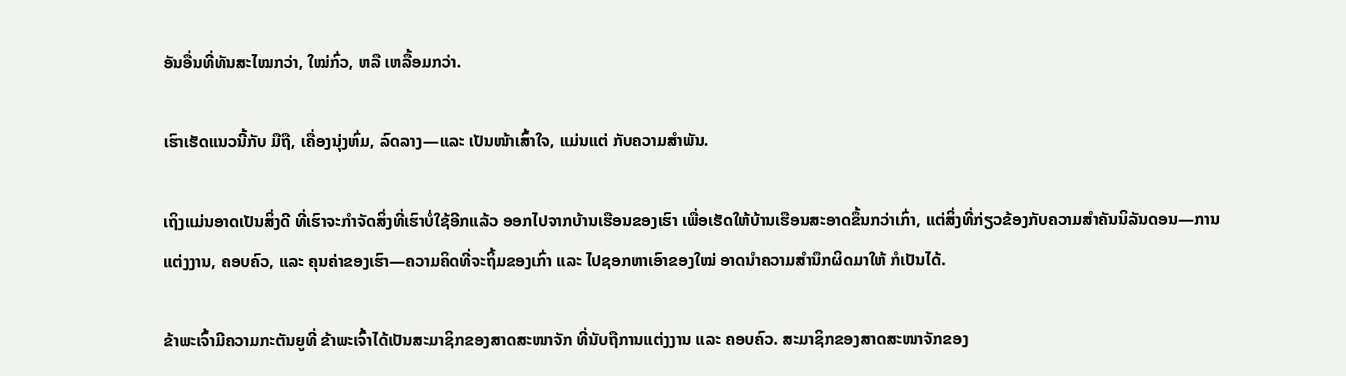ອັນອື່ນທີ່ທັນສະໄໝກວ່າ, ໃໝ່ກົ່ວ, ຫລື ເຫລື້ອມກວ່າ.

ເຮົາເຮັດແນວນີ້ກັບ ມືຖື, ເຄື່ອງນຸ່ງຫົ່ມ, ລົດລາງ—ແລະ ເປັນໜ້າເສົ້າໃຈ, ແມ່ນແຕ່ ກັບຄວາມສຳພັນ.

ເຖິງແມ່ນອາດເປັນສິ່ງດີ ທີ່ເຮົາຈະກຳຈັດສິ່ງທີ່ເຮົາບໍ່ໃຊ້ອີກແລ້ວ ອອກໄປຈາກບ້ານເຮືອນຂອງເຮົາ ເພື່ອເຮັດໃຫ້ບ້ານເຮືອນສະອາດຂຶ້ນກວ່າເກົ່າ, ແຕ່ສິ່ງທີ່ກ່ຽວຂ້ອງກັບຄວາມສຳຄັນນິລັນດອນ—ການແຕ່ງງານ, ຄອບຄົວ, ແລະ ຄຸນຄ່າຂອງເຮົາ—ຄວາມຄິດທີ່ຈະຖິ້ມຂອງເກົ່າ ແລະ ໄປຊອກຫາເອົາຂອງໃໝ່ ອາດນຳຄວາມສຳນຶກຜິດມາໃຫ້ ກໍເປັນໄດ້.

ຂ້າພະເຈົ້າມີຄວາມກະຕັນຍູທີ່ ຂ້າພະເຈົ້າໄດ້ເປັນສະມາຊິກຂອງສາດສະໜາຈັກ ທີ່ນັບຖືການແຕ່ງງານ ແລະ ຄອບຄົວ. ສະມາຊິກຂອງສາດສະໜາຈັກຂອງ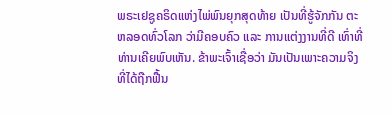ພຣະເຢຊູຄຣິດແຫ່ງໄພ່ພົນຍຸກສຸດທ້າຍ ເປັນທີ່ຮູ້ຈັກກັນ ຕະຫລອດທົ່ວໂລກ ວ່າມີຄອບຄົວ ແລະ ການແຕ່ງງານທີ່ດີ ເທົ່າທີ່ທ່ານເຄີຍພົບເຫັນ. ຂ້າພະເຈົ້າເຊື່ອວ່າ ມັນເປັນເພາະຄວາມຈິງ ທີ່ໄດ້ຖືກຟື້ນ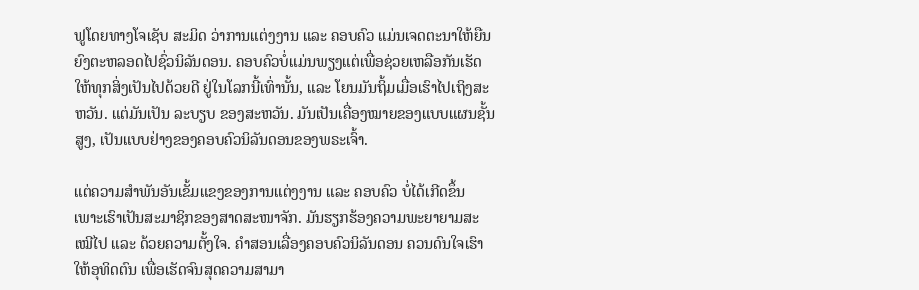ຟູໂດຍທາງໂຈເຊັບ ສະມິດ ວ່າການແຕ່ງງານ ແລະ ຄອບຄົວ ແມ່ນເຈດຕະນາໃຫ້ຍືນຍົງຕະຫລອດໄປຊົ່ວນິລັນດອນ. ຄອບຄົວບໍ່ແມ່ນພຽງແຕ່ເພື່ອຊ່ວຍເຫລືອກັນເຮັດໃຫ້ທຸກສິ່ງເປັນໄປດ້ວຍດີ ຢູ່ໃນໂລກນີ້ເທົ່ານັ້ນ, ແລະ ໂຍນມັນຖິ້ມເມື່ອເຮົາໄປເຖິງສະຫວັນ. ແຕ່ມັນເປັນ ລະບຽບ ຂອງສະຫວັນ. ມັນເປັນເຄື່ອງໝາຍຂອງແບບແຜນຊັ້ນສູງ, ເປັນແບບຢ່າງຂອງຄອບຄົວນິລັນດອນຂອງພຣະເຈົ້າ.

ແຕ່ຄວາມສຳພັນອັນເຂັ້ມແຂງຂອງການແຕ່ງງານ ແລະ ຄອບຄົວ ບໍ່ໄດ້ເກີດຂຶ້ນ ເພາະເຮົາເປັນສະມາຊິກຂອງສາດສະໜາຈັກ. ມັນຮຽກຮ້ອງຄວາມພະຍາຍາມສະເໝີໄປ ແລະ ດ້ວຍຄວາມຕັ້ງໃຈ. ຄຳສອນເລື່ອງຄອບຄົວນິລັນດອນ ຄວນດົນໃຈເຮົາໃຫ້ອຸທິດຕົນ ເພື່ອເຮັດຈົນສຸດຄວາມສາມາ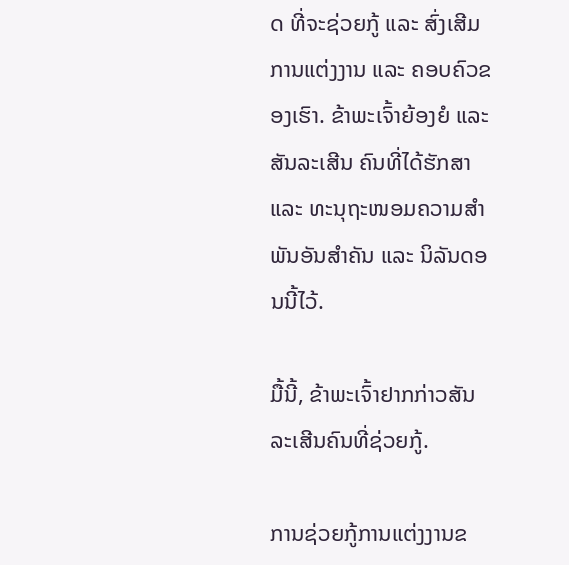ດ ທີ່ຈະຊ່ວຍກູ້ ແລະ ສົ່ງເສີມການແຕ່ງງານ ແລະ ຄອບຄົວຂອງເຮົາ. ຂ້າພະເຈົ້າຍ້ອງຍໍ ແລະ ສັນລະເສີນ ຄົນທີ່ໄດ້ຮັກສາ ແລະ ທະນຸຖະໜອມຄວາມສຳພັນອັນສຳຄັນ ແລະ ນິລັນດອນນີ້ໄວ້.

ມື້ນີ້, ຂ້າພະເຈົ້າຢາກກ່າວສັນລະເສີນຄົນທີ່ຊ່ວຍກູ້.

ການຊ່ວຍກູ້ການແຕ່ງງານຂ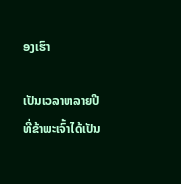ອງເຮົາ

ເປັນເວລາຫລາຍປີ ທີ່ຂ້າພະເຈົ້າໄດ້ເປັນ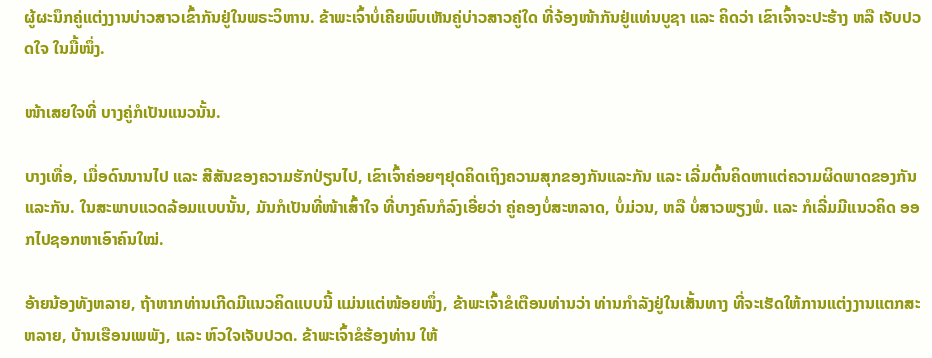ຜູ້ຜະນຶກຄູ່ແຕ່ງງານບ່າວສາວເຂົ້າກັນຢູ່ໃນພຣະວິຫານ. ຂ້າພະເຈົ້າບໍ່ເຄີຍພົບເຫັນຄູ່ບ່າວສາວຄູ່ໃດ ທີ່ຈ້ອງໜ້າກັນຢູ່ແທ່ນບູຊາ ແລະ ຄິດວ່າ ເຂົາເຈົ້າຈະປະຮ້າງ ຫລື ເຈັບປວດໃຈ ໃນມື້ໜຶ່ງ.

ໜ້າເສຍໃຈທີ່ ບາງຄູ່ກໍເປັນແນວນັ້ນ.

ບາງເທື່ອ, ເມື່ອດົນນານໄປ ແລະ ສີສັນຂອງຄວາມຮັກປ່ຽນໄປ, ເຂົາເຈົ້າຄ່ອຍໆຢຸດຄິດເຖິງຄວາມສຸກຂອງກັນແລະກັນ ແລະ ເລີ່ມຕົ້ນຄິດຫາແຕ່ຄວາມຜິດພາດຂອງກັນແລະກັນ. ໃນສະພາບແວດລ້ອມແບບນັ້ນ, ມັນກໍເປັນທີ່ໜ້າເສົ້າໃຈ ທີ່ບາງຄົນກໍລົງເອີ່ຍວ່າ ຄູ່ຄອງບໍ່ສະຫລາດ, ບໍ່ມ່ວນ, ຫລື ບໍ່ສາວພຽງພໍ. ແລະ ກໍເລີ່ມມີແນວຄິດ ອອກໄປຊອກຫາເອົາຄົນໃໝ່.

ອ້າຍນ້ອງທັງຫລາຍ, ຖ້າຫາກທ່ານເກີດມີແນວຄິດແບບນີ້ ແມ່ນແຕ່ໜ້ອຍໜຶ່ງ, ຂ້າພະເຈົ້າຂໍເຕືອນທ່ານວ່າ ທ່ານກຳລັງຢູ່ໃນເສັ້ນທາງ ທີ່ຈະເຮັດໃຫ້ການແຕ່ງງານແຕກສະຫລາຍ, ບ້ານເຮືອນເພພັງ, ແລະ ຫົວໃຈເຈັບປວດ. ຂ້າພະເຈົ້າຂໍຮ້ອງທ່ານ ໃຫ້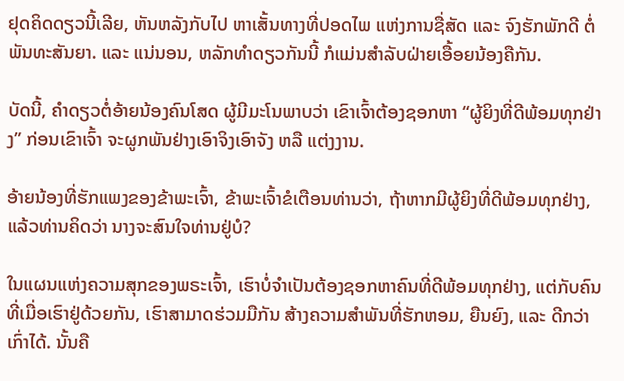ຢຸດຄິດດຽວນີ້ເລີຍ, ຫັນຫລັງກັບໄປ ຫາເສັ້ນທາງທີ່ປອດໄພ ແຫ່ງການຊື່ສັດ ແລະ ຈົງຮັກພັກດີ ຕໍ່ພັນທະສັນຍາ. ແລະ ແນ່ນອນ, ຫລັກທຳດຽວກັນນີ້ ກໍແມ່ນສຳລັບຝ່າຍເອື້ອຍນ້ອງຄືກັນ.

ບັດນີ້, ຄຳດຽວຕໍ່ອ້າຍນ້ອງຄົນໂສດ ຜູ້ມີມະໂນພາບວ່າ ເຂົາເຈົ້າຕ້ອງຊອກຫາ “ຜູ້ຍິງທີ່ດີພ້ອມທຸກຢ່າງ” ກ່ອນເຂົາເຈົ້າ ຈະຜູກພັນຢ່າງເອົາຈິງເອົາຈັງ ຫລື ແຕ່ງງານ.

ອ້າຍນ້ອງທີ່ຮັກແພງຂອງຂ້າພະເຈົ້າ, ຂ້າພະເຈົ້າຂໍເຕືອນທ່ານວ່າ, ຖ້າຫາກມີຜູ້ຍິງທີ່ດີພ້ອມທຸກຢ່າງ, ແລ້ວທ່ານຄິດວ່າ ນາງຈະສົນໃຈທ່ານຢູ່ບໍ?

ໃນແຜນແຫ່ງຄວາມສຸກຂອງພຣະເຈົ້າ, ເຮົາບໍ່ຈຳເປັນຕ້ອງຊອກຫາຄົນທີ່ດີພ້ອມທຸກຢ່າງ, ແຕ່ກັບຄົນທີ່ເມື່ອເຮົາຢູ່ດ້ວຍກັນ, ເຮົາສາມາດຮ່ວມມືກັນ ສ້າງຄວາມສຳພັນທີ່ຮັກຫອມ, ຍືນຍົງ, ແລະ ດີກວ່າເກົ່າໄດ້. ນັ້ນຄື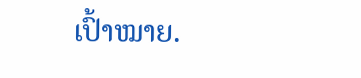ເປົ້າໝາຍ.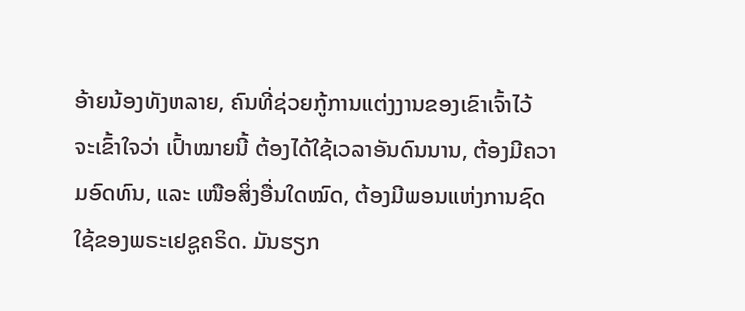ອ້າຍນ້ອງທັງຫລາຍ, ຄົນທີ່ຊ່ວຍກູ້ການແຕ່ງງານຂອງເຂົາເຈົ້າໄວ້ ຈະເຂົ້າໃຈວ່າ ເປົ້າໝາຍນີ້ ຕ້ອງໄດ້ໃຊ້ເວລາອັນດົນນານ, ຕ້ອງມີຄວາມອົດທົນ, ແລະ ເໜືອສິ່ງອື່ນໃດໝົດ, ຕ້ອງມີພອນແຫ່ງການຊົດໃຊ້ຂອງພຣະເຢຊູຄຣິດ. ມັນຮຽກ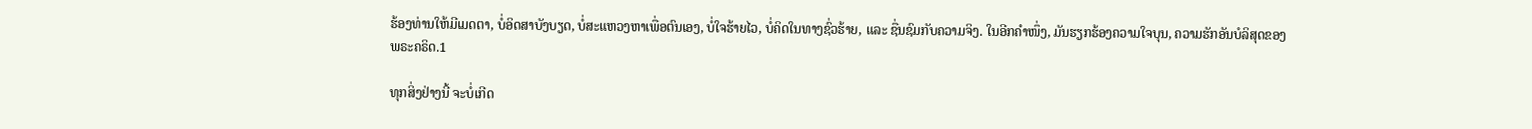ຮ້ອງທ່ານໃຫ້ມີເມດຕາ, ບໍ່ອິດສາບັງບຽດ, ບໍ່ສະແຫວງຫາເພື່ອຕົນເອງ, ບໍ່ໃຈຮ້າຍໄວ, ບໍ່ຄິດໃນທາງຊົ່ວຮ້າຍ, ແລະ ຊື່ນຊົມກັບຄວາມຈິງ. ໃນອີກຄຳໜຶ່ງ, ມັນຮຽກຮ້ອງຄວາມໃຈບຸນ, ຄວາມຮັກອັນບໍລິສຸດຂອງພຣະຄຣິດ.1

ທຸກສິ່ງຢ່າງນີ້ ຈະບໍ່ເກີດ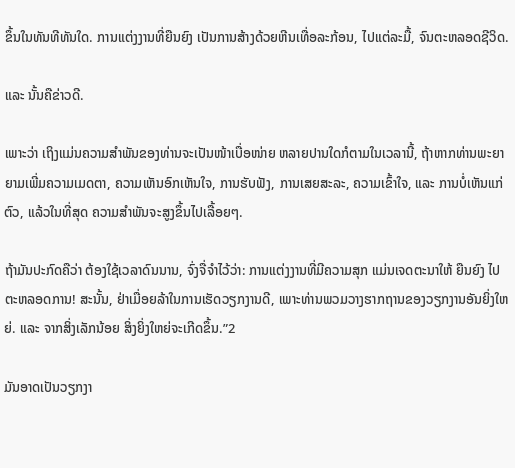ຂຶ້ນໃນທັນທີທັນໃດ. ການແຕ່ງງານທີ່ຍືນຍົງ ເປັນການສ້າງດ້ວຍຫີນເທື່ອລະກ້ອນ, ໄປແຕ່ລະມື້, ຈົນຕະຫລອດຊີວິດ.

ແລະ ນັ້ນຄືຂ່າວດີ.

ເພາະວ່າ ເຖິງແມ່ນຄວາມສຳພັນຂອງທ່ານຈະເປັນໜ້າເບື່ອໜ່າຍ ຫລາຍປານໃດກໍຕາມໃນເວລານີ້, ຖ້າຫາກທ່ານພະຍາຍາມເພີ່ມຄວາມເມດຕາ, ຄວາມເຫັນອົກເຫັນໃຈ, ການຮັບຟັງ, ການເສຍສະລະ, ຄວາມເຂົ້າໃຈ, ແລະ ການບໍ່ເຫັນແກ່ຕົວ, ແລ້ວໃນທີ່ສຸດ ຄວາມສຳພັນຈະສູງຂຶ້ນໄປເລື້ອຍໆ.

ຖ້າມັນປະກົດຄືວ່າ ຕ້ອງໃຊ້ເວລາດົນນານ, ຈົ່ງຈື່ຈຳໄວ້ວ່າ: ການແຕ່ງງານທີ່ມີຄວາມສຸກ ແມ່ນເຈດຕະນາໃຫ້ ຍືນຍົງ ໄປຕະຫລອດການ! ສະນັ້ນ, ຢ່າເມື່ອຍລ້າໃນການເຮັດວຽກງານດີ, ເພາະທ່ານພວມວາງຮາກຖານຂອງວຽກງານອັນຍິ່ງໃຫຍ່. ແລະ ຈາກສິ່ງເລັກນ້ອຍ ສິ່ງຍິ່ງໃຫຍ່ຈະເກີດຂຶ້ນ.”2

ມັນອາດເປັນວຽກງາ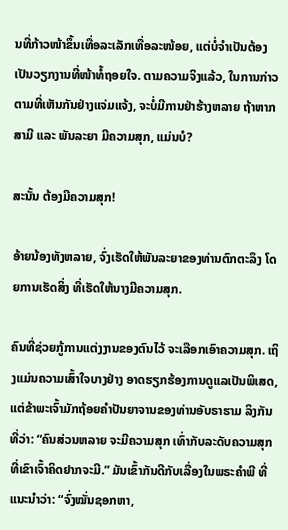ນທີ່ກ້າວໜ້າຂຶ້ນເທື່ອລະເລັກເທື່ອລະໜ້ອຍ, ແຕ່ບໍ່ຈຳເປັນຕ້ອງເປັນວຽກງານທີ່ໜ້າທໍ້ຖອຍໃຈ. ຕາມຄວາມຈິງແລ້ວ, ໃນການກ່າວຕາມທີ່ເຫັນກັນຢ່າງແຈ່ມແຈ້ງ, ຈະບໍ່ມີການຢ່າຮ້າງຫລາຍ ຖ້າຫາກສາມີ ແລະ ພັນລະຍາ ມີຄວາມສຸກ, ແມ່ນບໍ?

ສະນັ້ນ ຕ້ອງມີຄວາມສຸກ!

ອ້າຍນ້ອງທັງຫລາຍ, ຈົ່ງເຮັດໃຫ້ພັນລະຍາຂອງທ່ານຕົກຕະລຶງ ໂດຍການເຮັດສິ່ງ ທີ່ເຮັດໃຫ້ນາງມີຄວາມສຸກ.

ຄົນທີ່ຊ່ວຍກູ້ການແຕ່ງງານຂອງຕົນໄວ້ ຈະເລືອກເອົາຄວາມສຸກ. ເຖິງແມ່ນຄວາມເສົ້າໃຈບາງຢ່າງ ອາດຮຽກຮ້ອງການດູແລເປັນພິເສດ, ແຕ່ຂ້າພະເຈົ້າມັກຖ້ອຍຄຳປັນຍາຈານຂອງທ່ານອັບຣາຮາມ ລິງກັນ ທີ່ວ່າ: “ຄົນສ່ວນຫລາຍ ຈະມີຄວາມສຸກ ເທົ່າກັບລະດັບຄວາມສຸກທີ່ເຂົາເຈົ້າຄິດຢາກຈະມີ.” ມັນເຂົ້າກັນດີກັບເລື່ອງໃນພຣະຄຳພີ ທີ່ແນະນຳວ່າ: “ຈົ່ງໝັ່ນຊອກຫາ,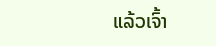ແລ້ວເຈົ້າ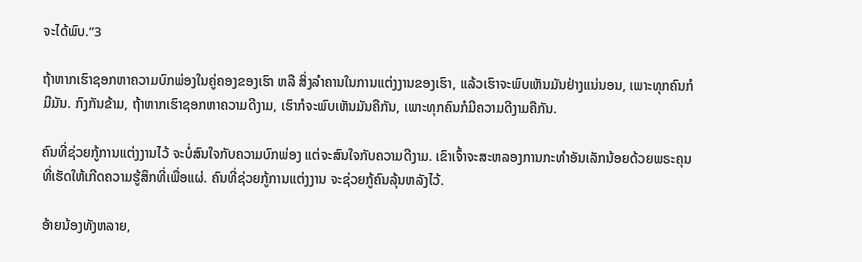ຈະໄດ້ພົບ.”3

ຖ້າຫາກເຮົາຊອກຫາຄວາມບົກພ່ອງໃນຄູ່ຄອງຂອງເຮົາ ຫລື ສິ່ງລຳຄານໃນການແຕ່ງງານຂອງເຮົາ, ແລ້ວເຮົາຈະພົບເຫັນມັນຢ່າງແນ່ນອນ, ເພາະທຸກຄົນກໍມີມັນ. ກົງກັນຂ້າມ, ຖ້າຫາກເຮົາຊອກຫາຄວາມດີງາມ, ເຮົາກໍຈະພົບເຫັນມັນຄືກັນ, ເພາະທຸກຄົນກໍມີຄວາມດີງາມຄືກັນ.

ຄົນທີ່ຊ່ວຍກູ້ການແຕ່ງງານໄວ້ ຈະບໍ່ສົນໃຈກັບຄວາມບົກພ່ອງ ແຕ່ຈະສົນໃຈກັບຄວາມດີງາມ. ເຂົາເຈົ້າຈະສະຫລອງການກະທຳອັນເລັກນ້ອຍດ້ວຍພຣະຄຸນ ທີ່ເຮັດໃຫ້ເກີດຄວາມຮູ້ສຶກທີ່ເພື່ອແຜ່. ຄົນທີ່ຊ່ວຍກູ້ການແຕ່ງງານ ຈະຊ່ວຍກູ້ຄົນລຸ້ນຫລັງໄວ້.

ອ້າຍນ້ອງທັງຫລາຍ,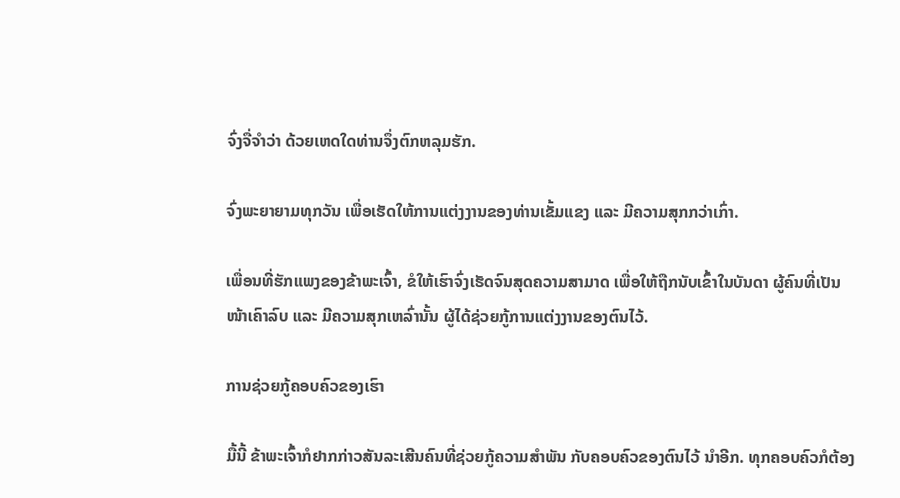ຈົ່ງຈື່ຈຳວ່າ ດ້ວຍເຫດໃດທ່ານຈຶ່ງຕົກຫລຸມຮັກ.

ຈົ່ງພະຍາຍາມທຸກວັນ ເພື່ອເຮັດໃຫ້ການແຕ່ງງານຂອງທ່ານເຂັ້ມແຂງ ແລະ ມີຄວາມສຸກກວ່າເກົ່າ.

ເພື່ອນທີ່ຮັກແພງຂອງຂ້າພະເຈົ້າ, ຂໍໃຫ້ເຮົາຈົ່ງເຮັດຈົນສຸດຄວາມສາມາດ ເພື່ອໃຫ້ຖືກນັບເຂົ້າໃນບັນດາ ຜູ້ຄົນທີ່ເປັນໜ້າເຄົາລົບ ແລະ ມີຄວາມສຸກເຫລົ່ານັ້ນ ຜູ້ໄດ້ຊ່ວຍກູ້ການແຕ່ງງານຂອງຕົນໄວ້.

ການຊ່ວຍກູ້ຄອບຄົວຂອງເຮົາ

ມື້ນີ້ ຂ້າພະເຈົ້າກໍຢາກກ່າວສັນລະເສີນຄົນທີ່ຊ່ວຍກູ້ຄວາມສຳພັນ ກັບຄອບຄົວຂອງຕົນໄວ້ ນຳອີກ. ທຸກຄອບຄົວກໍຕ້ອງ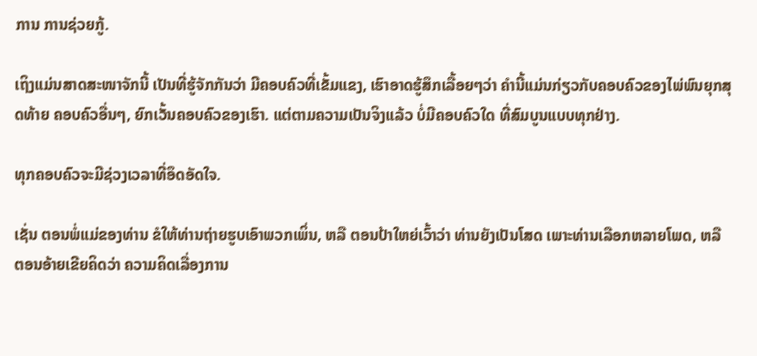ການ ການຊ່ວຍກູ້.

ເຖິງແມ່ນສາດສະໜາຈັກນີ້ ເປັນທີ່ຮູ້ຈັກກັນວ່າ ມີຄອບຄົວທີ່ເຂັ້ມແຂງ, ເຮົາອາດຮູ້ສຶກເລື້ອຍໆວ່າ ຄຳນີ້ແມ່ນກ່ຽວກັບຄອບຄົວຂອງໄພ່ພົນຍຸກສຸດທ້າຍ ຄອບຄົວອື່ນໆ, ຍົກເວັ້ນຄອບຄົວຂອງເຮົາ. ແຕ່ຕາມຄວາມເປັນຈິງແລ້ວ ບໍ່ມີຄອບຄົວໃດ ທີ່ສົມບູນແບບທຸກຢ່າງ.

ທຸກຄອບຄົວຈະມີຊ່ວງເວລາທີ່ອຶດອັດໃຈ.

ເຊັ່ນ ຕອນພໍ່ແມ່ຂອງທ່ານ ຂໍໃຫ້ທ່ານຖ່າຍຮູບເອົາພວກເພິ່ນ, ຫລື ຕອນປ້າໃຫຍ່ເວົ້າວ່າ ທ່ານຍັງເປັນໂສດ ເພາະທ່ານເລືອກຫລາຍໂພດ, ຫລື ຕອນອ້າຍເຂີຍຄິດວ່າ ຄວາມຄິດເລື່ອງການ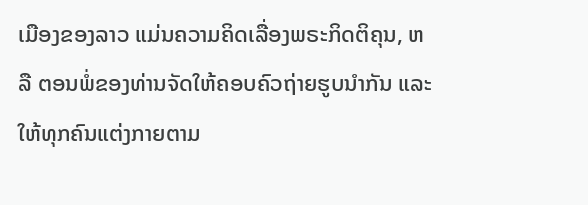ເມືອງຂອງລາວ ແມ່ນຄວາມຄິດເລື່ອງພຣະກິດຕິຄຸນ, ຫລື ຕອນພໍ່ຂອງທ່ານຈັດໃຫ້ຄອບຄົວຖ່າຍຮູບນຳກັນ ແລະ ໃຫ້ທຸກຄົນແຕ່ງກາຍຕາມ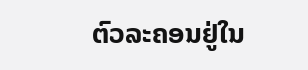ຕົວລະຄອນຢູ່ໃນ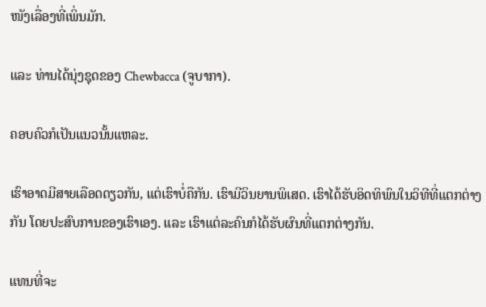ໜັງເລື່ອງທີ່ເພິ່ນມັກ.

ແລະ ທ່ານໄດ້ນຸ່ງຊຸດຂອງ Chewbacca (ຈູບາກາ).

ຄອບຄົວກໍເປັນແນວນັ້ນແຫລະ.

ເຮົາອາດມີສາຍເລືອດດຽວກັນ, ແຕ່ເຮົາບໍ່ຄືກັນ. ເຮົາມີວິນຍານພິເສດ. ເຮົາໄດ້ຮັບອິດທິພົນໃນວິທີທີ່ແຕກຕ່າງກັນ ໂດຍປະສົບການຂອງເຮົາເອງ. ແລະ ເຮົາແຕ່ລະຄົນກໍໄດ້ຮັບຜົນທີ່ແຕກຕ່າງກັນ.

ແທນທີ່ຈະ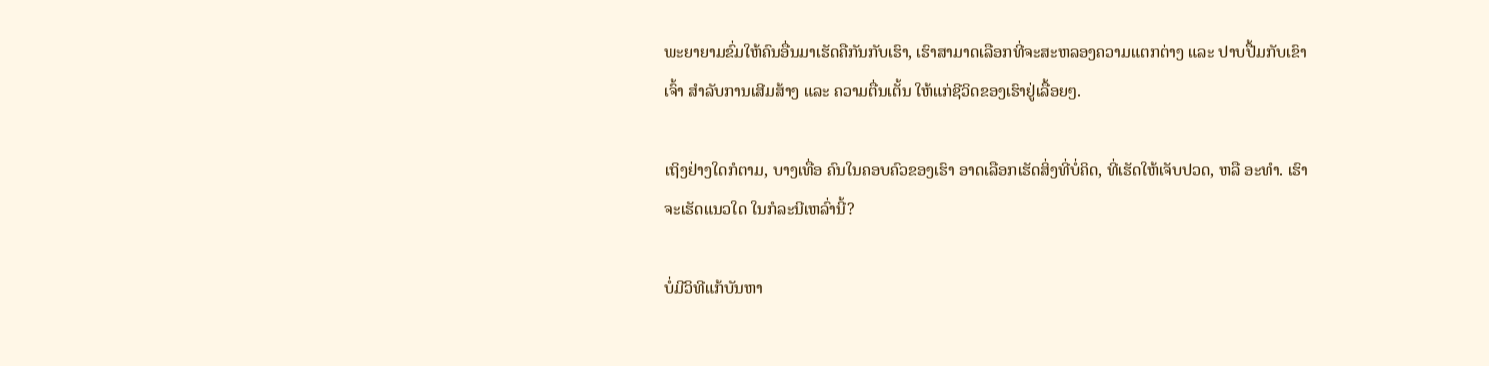ພະຍາຍາມຂົ່ມໃຫ້ຄົນອື່ນມາເຮັດຄືກັນກັບເຮົາ, ເຮົາສາມາດເລືອກທີ່ຈະສະຫລອງຄວາມແຕກຕ່າງ ແລະ ປາບປື້ມກັບເຂົາເຈົ້າ ສຳລັບການເສີມສ້າງ ແລະ ຄວາມຕື່ນເຕັ້ນ ໃຫ້ແກ່ຊີວິດຂອງເຮົາຢູ່ເລື້ອຍໆ.

ເຖິງຢ່າງໃດກໍຕາມ, ບາງເທື່ອ ຄົນໃນຄອບຄົວຂອງເຮົາ ອາດເລືອກເຮັດສິ່ງທີ່ບໍ່ຄິດ, ທີ່ເຮັດໃຫ້ເຈັບປວດ, ຫລື ອະທຳ. ເຮົາຈະເຮັດແນວໃດ ໃນກໍລະນີເຫລົ່ານີ້?

ບໍ່ມີວິທີແກ້ບັນຫາ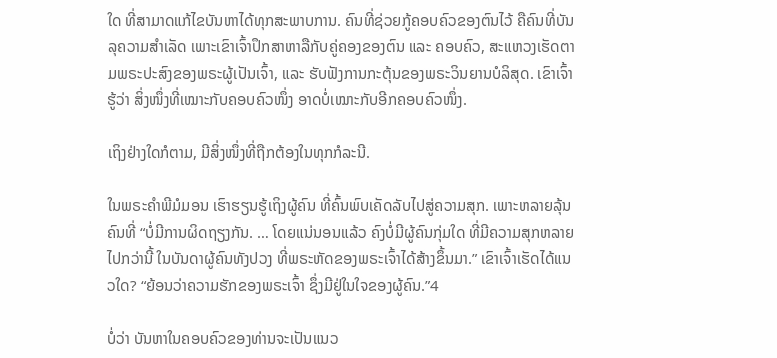ໃດ ທີ່ສາມາດແກ້ໄຂບັນຫາໄດ້ທຸກສະພາບການ. ຄົນທີ່ຊ່ວຍກູ້ຄອບຄົວຂອງຕົນໄວ້ ຄືຄົນທີ່ບັນລຸຄວາມສຳເລັດ ເພາະເຂົາເຈົ້າປຶກສາຫາລືກັບຄູ່ຄອງຂອງຕົນ ແລະ ຄອບຄົວ, ສະແຫວງເຮັດຕາມພຣະປະສົງຂອງພຣະຜູ້ເປັນເຈົ້າ, ແລະ ຮັບຟັງການກະຕຸ້ນຂອງພຣະວິນຍານບໍລິສຸດ. ເຂົາເຈົ້າຮູ້ວ່າ ສິ່ງໜຶ່ງທີ່ເໝາະກັບຄອບຄົວໜຶ່ງ ອາດບໍ່ເໝາະກັບອີກຄອບຄົວໜຶ່ງ.

ເຖິງຢ່າງໃດກໍຕາມ, ມີສິ່ງໜຶ່ງທີ່ຖືກຕ້ອງໃນທຸກກໍລະນີ.

ໃນພຣະຄຳພີມໍມອນ ເຮົາຮຽນຮູ້ເຖິງຜູ້ຄົນ ທີ່ຄົ້ນພົບເຄັດລັບໄປສູ່ຄວາມສຸກ. ເພາະຫລາຍລຸ້ນຄົນທີ່ “ບໍ່ມີການຜິດຖຽງກັນ. … ໂດຍແນ່ນອນແລ້ວ ຄົງບໍ່ມີຜູ້ຄົນກຸ່ມໃດ ທີ່ມີຄວາມສຸກຫລາຍໄປກວ່ານີ້ ໃນບັນດາຜູ້ຄົນທັງປວງ ທີ່ພຣະຫັດຂອງພຣະເຈົ້າໄດ້ສ້າງຂຶ້ນມາ.” ເຂົາເຈົ້າເຮັດໄດ້ແນວໃດ? “ຍ້ອນວ່າຄວາມຮັກຂອງພຣະເຈົ້າ ຊຶ່ງມີຢູ່ໃນໃຈຂອງຜູ້ຄົນ.”4

ບໍ່ວ່າ ບັນຫາໃນຄອບຄົວຂອງທ່ານຈະເປັນແນວ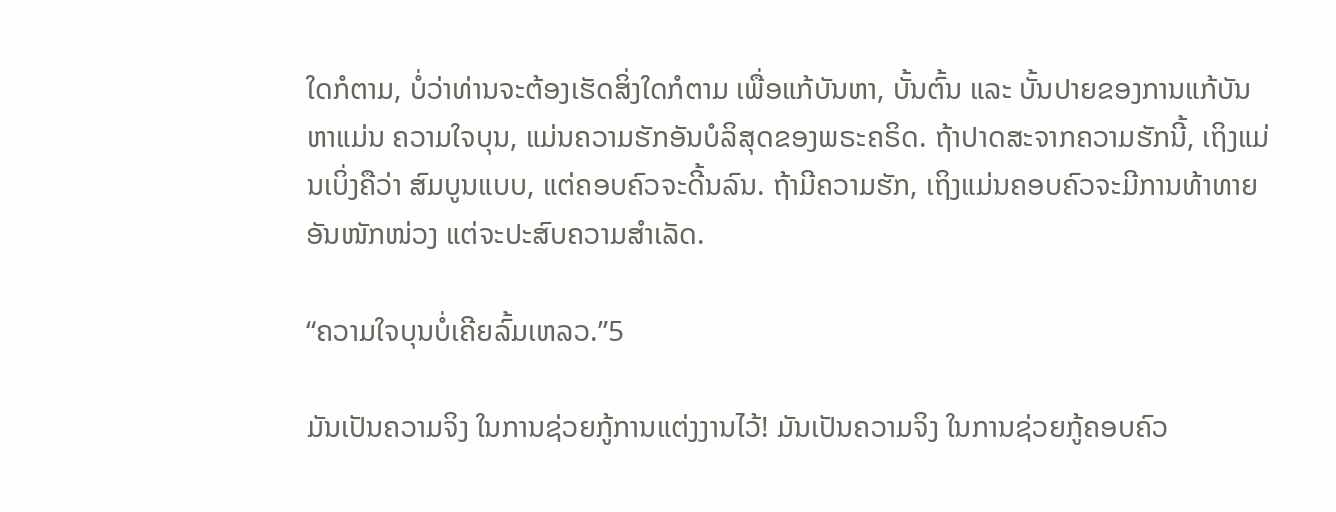ໃດກໍຕາມ, ບໍ່ວ່າທ່ານຈະຕ້ອງເຮັດສິ່ງໃດກໍຕາມ ເພື່ອແກ້ບັນຫາ, ບັ້ນຕົ້ນ ແລະ ບັ້ນປາຍຂອງການແກ້ບັນຫາແມ່ນ ຄວາມໃຈບຸນ, ແມ່ນຄວາມຮັກອັນບໍລິສຸດຂອງພຣະຄຣິດ. ຖ້າປາດສະຈາກຄວາມຮັກນີ້, ເຖິງແມ່ນເບິ່ງຄືວ່າ ສົມບູນແບບ, ແຕ່ຄອບຄົວຈະດີ້ນລົນ. ຖ້າມີຄວາມຮັກ, ເຖິງແມ່ນຄອບຄົວຈະມີການທ້າທາຍອັນໜັກໜ່ວງ ແຕ່ຈະປະສົບຄວາມສຳເລັດ.

“ຄວາມໃຈບຸນບໍ່ເຄີຍລົ້ມເຫລວ.”5

ມັນເປັນຄວາມຈິງ ໃນການຊ່ວຍກູ້ການແຕ່ງງານໄວ້! ມັນເປັນຄວາມຈິງ ໃນການຊ່ວຍກູ້ຄອບຄົວ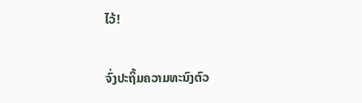ໄວ້!

ຈົ່ງປະຖິ້ມຄວາມທະນົງຕົວ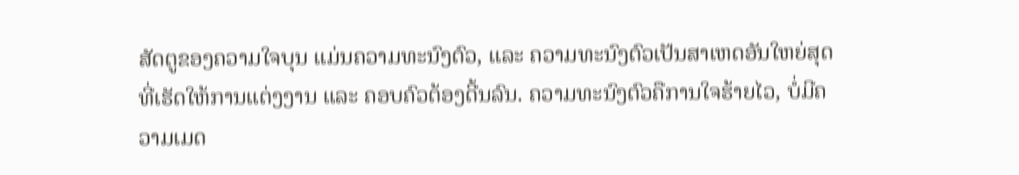ສັດຕູຂອງຄວາມໃຈບຸນ ແມ່ນຄວາມທະນົງຕົວ, ແລະ ຄວາມທະນົງຕົວເປັນສາເຫດອັນໃຫຍ່ສຸດທີ່ເຮັດໃຫ້ການແຕ່ງງານ ແລະ ຄອບຄົວຕ້ອງດີ້ນລົນ. ຄວາມທະນົງຕົວຄືການໃຈຮ້າຍໄວ, ບໍ່ມີຄວາມເມດ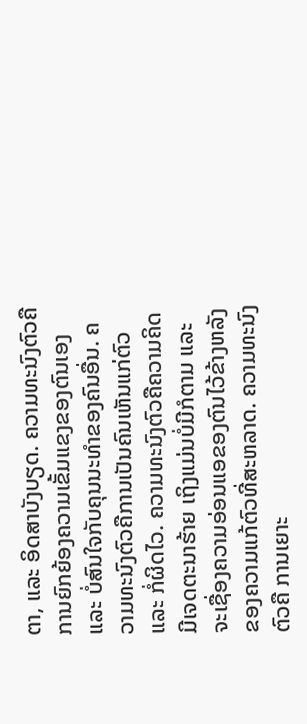ຕາ, ແລະ ອິດສາບັງບຽດ. ຄວາມທະນົງຕົວຄືການຍົກຍ້ອງຄວາມເຂັ້ມແຂງຂອງຕົນເອງ ແລະ ບໍ່ສົນໃຈກັບຄຸນນະທຳຂອງຄົນອື່ນ. ຄວາມທະນົງຕົວຄືການເປັນຄົນເຫັນແກ່ຕົວ ແລະ ກໍ່ຜິດໄວ. ຄວາມທະນົງຕົວຄືຄວາມຄິດ ມີເຈດຕະນາຮ້າຍ ເຖິງແມ່ນບໍ່ມີກໍຕາມ ແລະ ຈະເຊື່ອງຄວາມອ່ອນແອຂອງຕົນໄວ້ຂ້າງຫລັງຂອງຄວາມແກ້ຕົວທີ່ສະຫລາດ. ຄວາມທະນົງຕົວຄື ການເຍາະ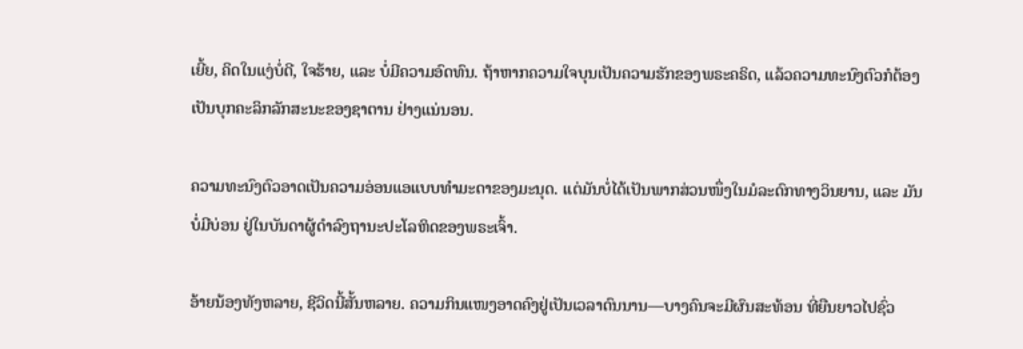ເຍີ້ຍ, ຄິດໃນແງ່ບໍ່ດີ, ໃຈຮ້າຍ, ແລະ ບໍ່ມີຄວາມອົດທົນ. ຖ້າຫາກຄວາມໃຈບຸນເປັນຄວາມຮັກຂອງພຣະຄຣິດ, ແລ້ວຄວາມທະນົງຕົວກໍຕ້ອງເປັນບຸກຄະລິກລັກສະນະຂອງຊາຕານ ຢ່າງແນ່ນອນ.

ຄວາມທະນົງຕົວອາດເປັນຄວາມອ່ອນແອແບບທຳມະດາຂອງມະນຸດ. ແຕ່ມັນບໍ່ໄດ້ເປັນພາກສ່ວນໜຶ່ງໃນມໍລະດົກທາງວິນຍານ, ແລະ ມັນບໍ່ມີບ່ອນ ຢູ່ໃນບັນດາຜູ້ດຳລົງຖານະປະໂລຫິດຂອງພຣະເຈົ້າ.

ອ້າຍນ້ອງທັງຫລາຍ, ຊີວິດນີ້ສັ້ນຫລາຍ. ຄວາມກິນແໜງອາດຄົງຢູ່ເປັນເວລາດົນນານ—ບາງຄົນຈະມີຜົນສະທ້ອນ ທີ່ຍືນຍາວໄປຊົ່ວ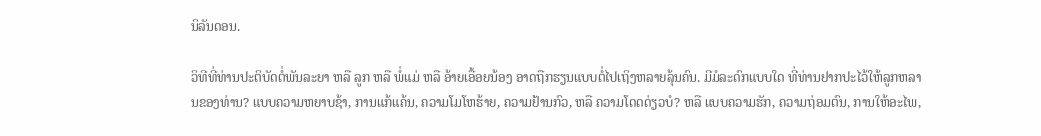ນິລັນດອນ.

ວິທີທີ່ທ່ານປະຕິບັດຕໍ່ພັນລະຍາ ຫລື ລູກ ຫລື ພໍ່ແມ່ ຫລື ອ້າຍເອື້ອຍນ້ອງ ອາດຖືກຮຽນແບບຕໍ່ໄປເຖິງຫລາຍລຸ້ນຄົນ. ມີມໍລະດົກແບບໃດ ທີ່ທ່ານຢາກປະໄວ້ໃຫ້ລູກຫລານຂອງທ່ານ? ແບບຄວາມຫຍາບຊ້າ, ການແກ້ແຄ້ນ, ຄວາມໂມໂຫຮ້າຍ, ຄວາມຢ້ານກົວ, ຫລື ຄວາມໂດດດ່ຽວບໍ? ຫລື ແບບຄວາມຮັກ, ຄວາມຖ່ອມຕົນ, ການໃຫ້ອະໄພ,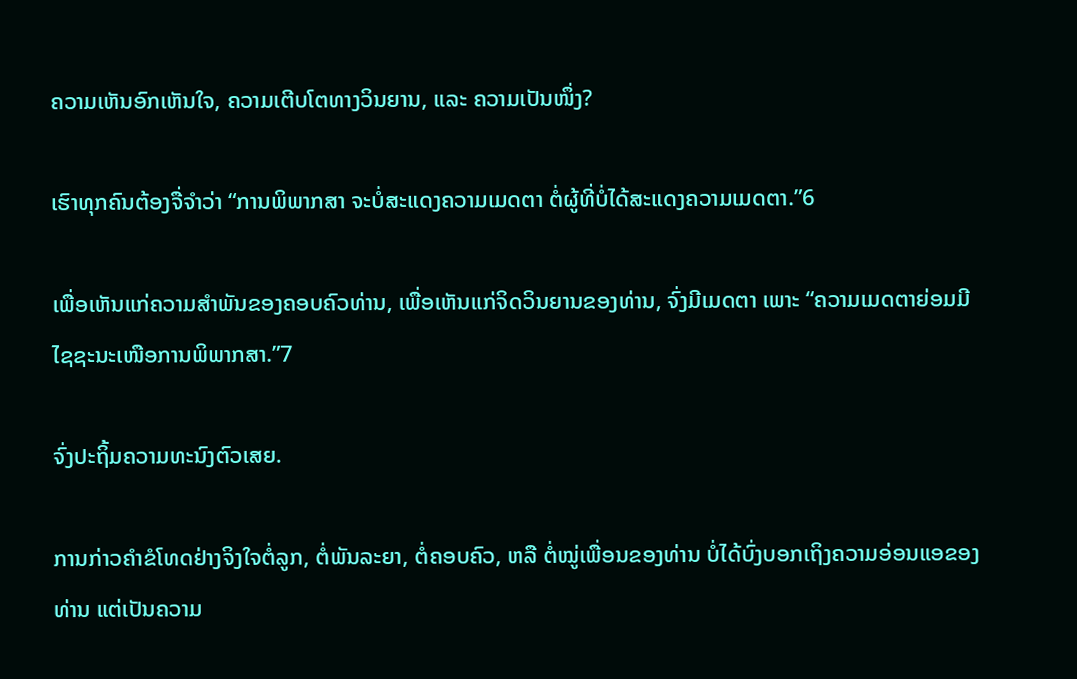ຄວາມເຫັນອົກເຫັນໃຈ, ຄວາມເຕີບໂຕທາງວິນຍານ, ແລະ ຄວາມເປັນໜຶ່ງ?

ເຮົາທຸກຄົນຕ້ອງຈື່ຈຳວ່າ “ການພິພາກສາ ຈະບໍ່ສະແດງຄວາມເມດຕາ ຕໍ່ຜູ້ທີ່ບໍ່ໄດ້ສະແດງຄວາມເມດຕາ.”6

ເພື່ອເຫັນແກ່ຄວາມສຳພັນຂອງຄອບຄົວທ່ານ, ເພື່ອເຫັນແກ່ຈິດວິນຍານຂອງທ່ານ, ຈົ່ງມີເມດຕາ ເພາະ “ຄວາມເມດຕາຍ່ອມມີໄຊຊະນະເໜືອການພິພາກສາ.”7

ຈົ່ງປະຖິ້ມຄວາມທະນົງຕົວເສຍ.

ການກ່າວຄຳຂໍໂທດຢ່າງຈິງໃຈຕໍ່ລູກ, ຕໍ່ພັນລະຍາ, ຕໍ່ຄອບຄົວ, ຫລື ຕໍ່ໝູ່ເພື່ອນຂອງທ່ານ ບໍ່ໄດ້ບົ່ງບອກເຖິງຄວາມອ່ອນແອຂອງທ່ານ ແຕ່ເປັນຄວາມ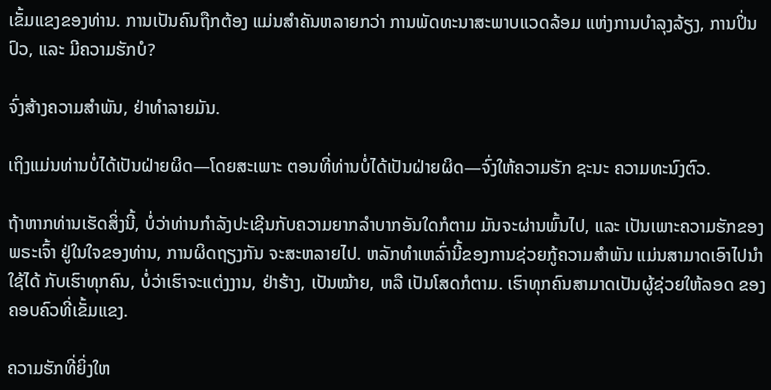ເຂັ້ມແຂງຂອງທ່ານ. ການເປັນຄົນຖືກຕ້ອງ ແມ່ນສຳຄັນຫລາຍກວ່າ ການພັດທະນາສະພາບແວດລ້ອມ ແຫ່ງການບຳລຸງລ້ຽງ, ການປິ່ນປົວ, ແລະ ມີຄວາມຮັກບໍ?

ຈົ່ງສ້າງຄວາມສຳພັນ, ຢ່າທຳລາຍມັນ.

ເຖິງແມ່ນທ່ານບໍ່ໄດ້ເປັນຝ່າຍຜິດ—ໂດຍສະເພາະ ຕອນທີ່ທ່ານບໍ່ໄດ້ເປັນຝ່າຍຜິດ—ຈົ່ງໃຫ້ຄວາມຮັກ ຊະນະ ຄວາມທະນົງຕົວ.

ຖ້າຫາກທ່ານເຮັດສິ່ງນີ້, ບໍ່ວ່າທ່ານກຳລັງປະເຊີນກັບຄວາມຍາກລຳບາກອັນໃດກໍຕາມ ມັນຈະຜ່ານພົ້ນໄປ, ແລະ ເປັນເພາະຄວາມຮັກຂອງພຣະເຈົ້າ ຢູ່ໃນໃຈຂອງທ່ານ, ການຜິດຖຽງກັນ ຈະສະຫລາຍໄປ. ຫລັກທຳເຫລົ່ານີ້ຂອງການຊ່ວຍກູ້ຄວາມສຳພັນ ແມ່ນສາມາດເອົາໄປນຳໃຊ້ໄດ້ ກັບເຮົາທຸກຄົນ, ບໍ່ວ່າເຮົາຈະແຕ່ງງານ, ຢ່າຮ້າງ, ເປັນໝ້າຍ, ຫລື ເປັນໂສດກໍຕາມ. ເຮົາທຸກຄົນສາມາດເປັນຜູ້ຊ່ວຍໃຫ້ລອດ ຂອງຄອບຄົວທີ່ເຂັ້ມແຂງ.

ຄວາມຮັກທີ່ຍິ່ງໃຫ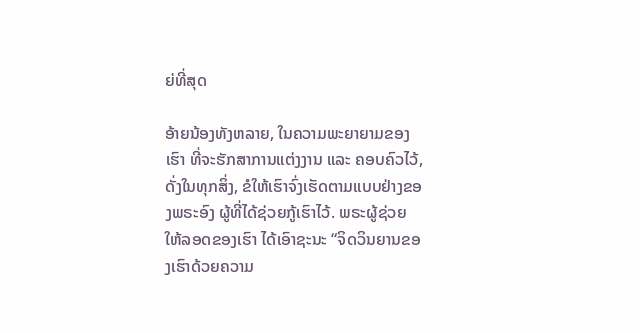ຍ່ທີ່ສຸດ

ອ້າຍນ້ອງທັງຫລາຍ, ໃນຄວາມພະຍາຍາມຂອງເຮົາ ທີ່ຈະຮັກສາການແຕ່ງງານ ແລະ ຄອບຄົວໄວ້, ດັ່ງໃນທຸກສິ່ງ, ຂໍໃຫ້ເຮົາຈົ່ງເຮັດຕາມແບບຢ່າງຂອງພຣະອົງ ຜູ້ທີ່ໄດ້ຊ່ວຍກູ້ເຮົາໄວ້. ພຣະຜູ້ຊ່ວຍໃຫ້ລອດຂອງເຮົາ ໄດ້ເອົາຊະນະ “ຈິດວິນຍານຂອງເຮົາດ້ວຍຄວາມ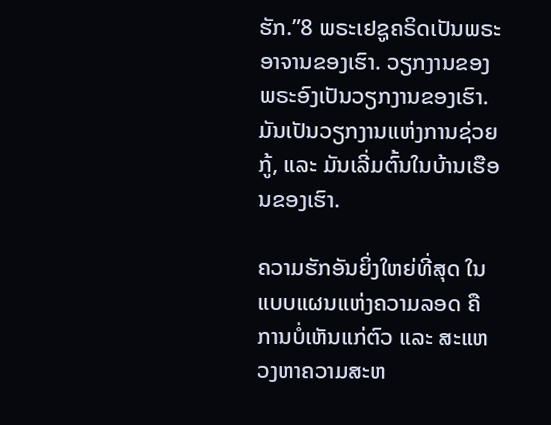ຮັກ.”8 ພຣະເຢຊູຄຣິດເປັນພຣະອາຈານຂອງເຮົາ. ວຽກງານຂອງພຣະອົງເປັນວຽກງານຂອງເຮົາ. ມັນເປັນວຽກງານແຫ່ງການຊ່ວຍກູ້, ແລະ ມັນເລີ່ມຕົ້ນໃນບ້ານເຮືອນຂອງເຮົາ.

ຄວາມຮັກອັນຍິ່ງໃຫຍ່ທີ່ສຸດ ໃນແບບແຜນແຫ່ງຄວາມລອດ ຄືການບໍ່ເຫັນແກ່ຕົວ ແລະ ສະແຫວງຫາຄວາມສະຫ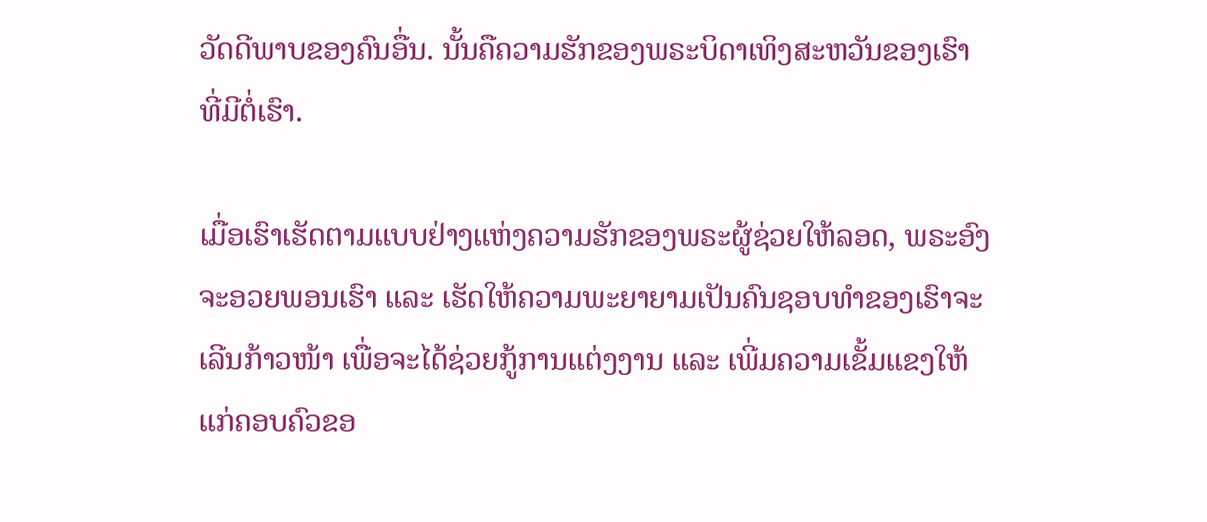ວັດດີພາບຂອງຄົນອື່ນ. ນັ້ນຄືຄວາມຮັກຂອງພຣະບິດາເທິງສະຫວັນຂອງເຮົາ ທີ່ມີຕໍ່ເຮົາ.

ເມື່ອເຮົາເຮັດຕາມແບບຢ່າງແຫ່ງຄວາມຮັກຂອງພຣະຜູ້ຊ່ວຍໃຫ້ລອດ, ພຣະອົງຈະອວຍພອນເຮົາ ແລະ ເຮັດໃຫ້ຄວາມພະຍາຍາມເປັນຄົນຊອບທຳຂອງເຮົາຈະເລີນກ້າວໜ້າ ເພື່ອຈະໄດ້ຊ່ວຍກູ້ການແຕ່ງງານ ແລະ ເພີ່ມຄວາມເຂັ້ມແຂງໃຫ້ແກ່ຄອບຄົວຂອ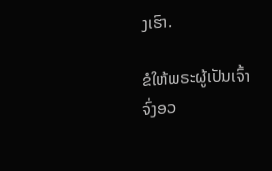ງເຮົາ.

ຂໍໃຫ້ພຣະຜູ້ເປັນເຈົ້າຈົ່ງອວ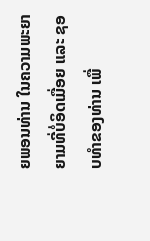ຍພອນທ່ານ ໃນຄວາມພະຍາຍາມທີ່ບໍ່ອິດເມື່ອຍ ແລະ ຊອບທຳຂອງທ່ານ ເພື່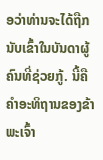ອວ່າທ່ານຈະໄດ້ຖືກນັບເຂົ້າໃນບັນດາຜູ້ຄົນທີ່ຊ່ວຍກູ້. ນີ້ຄືຄຳອະທິຖານຂອງຂ້າພະເຈົ້າ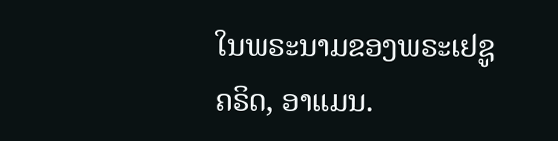ໃນພຣະນາມຂອງພຣະເຢຊູຄຣິດ, ອາແມນ.